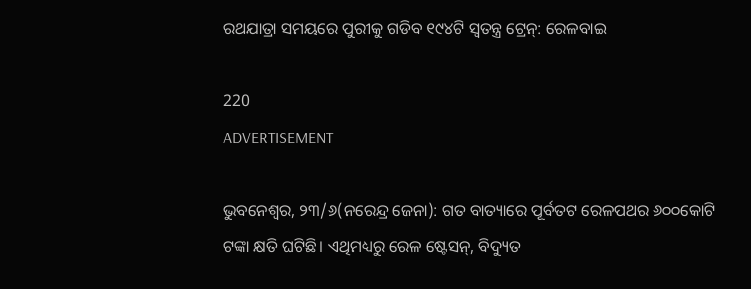ରଥଯାତ୍ରା ସମୟରେ ପୁରୀକୁ ଗଡିବ ୧୯୪ଟି ସ୍ବତନ୍ତ୍ର ଟ୍ରେନ୍: ରେଳବାଇ

220
ADVERTISEMENT

ଭୁବନେଶ୍ୱର, ୨୩/୬(ନରେନ୍ଦ୍ର ଜେନା): ଗତ ବାତ୍ୟାରେ ପୂର୍ବତଟ ରେଳପଥର ୬୦୦କୋଟି ଟଙ୍କା କ୍ଷତି ଘଟିଛି। ଏଥିମଧ୍ୟରୁ ରେଳ ଷ୍ଟେସନ୍, ବିଦ୍ୟୁତ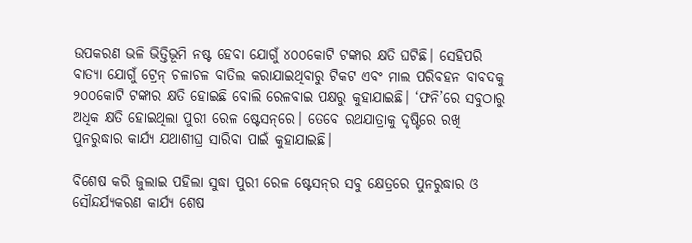ଉପକରଣ ଭଳି ଭିତ୍ତିଭୂମି ନଷ୍ଟ ହେବା ଯୋଗୁଁ ୪୦୦କୋଟି ଟଙ୍କାର କ୍ଷତି ଘଟିଛି। ସେହିପରି ବାତ୍ୟା ଯୋଗୁଁ ଟ୍ରେନ୍ ଚଳାଚଳ ବାତିଲ କରାଯାଇଥିବାରୁ ଟିକଟ ଏବଂ ମାଲ ପରିବହନ ବାବଦକୁ ୨୦୦କୋଟି ଟଙ୍କାର କ୍ଷତି ହୋଇଛି ବୋଲି ରେଳବାଇ ପକ୍ଷରୁ କୁହାଯାଇଛି। ‘ଫନି’ରେ ସବୁଠାରୁ ଅଧିକ କ୍ଷତି ହୋଇଥିଲା ପୁରୀ ରେଳ ଷ୍ଟେସନ୍‌ରେ। ତେବେ ରଥଯାତ୍ରାକୁ ଦୃଷ୍ଟିରେ ରଖି ପୁନରୁଦ୍ଧାର କାର୍ଯ୍ୟ ଯଥାଶୀଘ୍ର ସାରିବା ପାଇଁ କୁହାଯାଇଛି।

ବିଶେଷ କରି ଜୁଲାଇ ପହିଲା ସୁଦ୍ଧା ପୁରୀ ରେଳ ଷ୍ଟେସନ୍‌ର ସବୁ କ୍ଷେତ୍ରରେ ପୁନରୁଦ୍ଧାର ଓ ସୌନ୍ଦର୍ଯ୍ୟକରଣ କାର୍ଯ୍ୟ ଶେଷ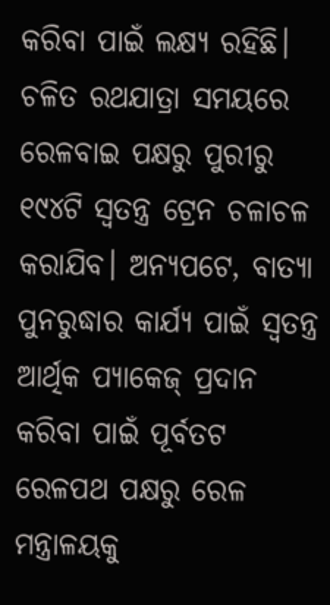କରିବା ପାଇଁ ଲକ୍ଷ୍ୟ ରହିଛି। ଚଳିତ ରଥଯାତ୍ରା ସମୟରେ ରେଳବାଇ ପକ୍ଷରୁ ପୁରୀରୁ ୧୯୪ଟି ସ୍ୱତନ୍ତ୍ର ଟ୍ରେନ ଚଳାଚଳ କରାଯିବ। ଅନ୍ୟପଟେ, ବାତ୍ୟା ପୁନରୁଦ୍ଧାର କାର୍ଯ୍ୟ ପାଇଁ ସ୍ବତନ୍ତ୍ର ଆର୍ଥିକ ପ୍ୟାକେଜ୍ ପ୍ରଦାନ କରିବା ପାଇଁ ପୂର୍ବତଟ ରେଳପଥ ପକ୍ଷରୁ ରେଳ ମନ୍ତ୍ରାଳୟକୁ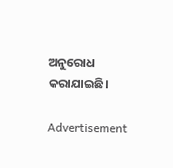ଅନୁରୋଧ କରାଯାଇଛି।

Advertisement